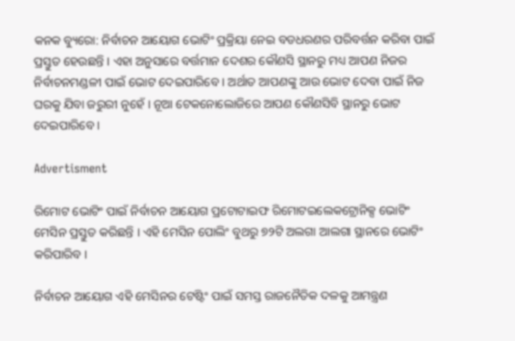କନକ ବ୍ୟୁରୋ: ନିର୍ବାଚନ ଆୟୋଗ ଭୋଟିଂ ପ୍ରକ୍ରିୟା ନେଇ ବଡଧରଣର ପରିବର୍ତ୍ତନ କରିବା ପାଇଁ ପ୍ରସ୍ତୁତ ହେଉଛନ୍ତି । ଏହା ଅନୁସାରେ ବର୍ତ୍ତମାନ ଦେଶର କୌଣସି ସ୍ଥାନରୁ ମଧ୍ୟ ଆପଣ ନିଜର ନିର୍ବାଚନମଣ୍ଡଳୀ ପାଇଁ ଭୋଟ ଦେଇପାରିବେ । ଅର୍ଥାତ ଆପଣଙ୍କୁ ଆଉ ଭୋଟ ଦେବା ପାଇଁ ନିଜ ଘରକୁ ଯିବା ଜରୁରୀ ନୁହେଁ । ନୂଆ ଟେକନୋଲୋଜିରେ ଆପଣ କୌଣସିବି ସ୍ଥାନରୁ ଭୋଟ ଦେଇପାରିବେ ।

Advertisment

ରିମୋଟ ଭୋଟିଂ ପାଇଁ ନିର୍ବାଚନ ଆୟୋଗ ପ୍ରଟୋଟାଇଫ ରିମୋଟଇଲେକଟ୍ରୋନିକ୍ସ ଭୋଟିଂ ମେସିନ ପ୍ରସ୍ତୁତ କରିଛନ୍ତି । ଏହି ମେସିନ ପୋଲିଂ ବୁଥରୁ ୭୨ଟି ଅଲଗା ଆଲଗା ସ୍ଥାନରେ ଭୋଟିଂ କରିପାରିବ ।

ନିର୍ବାଚନ ଆୟୋଗ ଏହି ମେସିନର ଟେଷ୍ଟିଂ ପାଇଁ ସମସ୍ତ ରାଜନୈତିକ ଦଳକୁ ଆମନ୍ତ୍ରଣ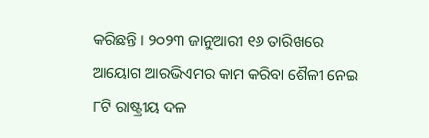କରିଛନ୍ତି । ୨୦୨୩ ଜାନୁଆରୀ ୧୬ ତାରିଖରେ ଆୟୋଗ ଆରଭିଏମର କାମ କରିବା ଶୈଳୀ ନେଇ ୮ଟି ରାଷ୍ଟ୍ରୀୟ ଦଳ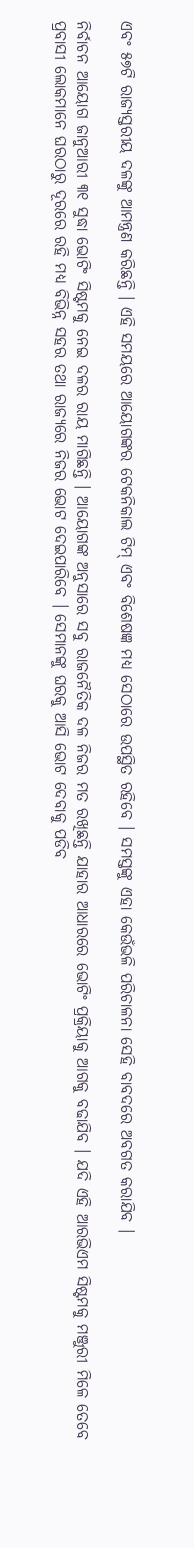ଏବଂ ୫୭ଟି ରାଜ୍ୟସ୍ତରୀୟ ଦଳଙ୍କୁ ଆମନ୍ତ୍ରଣ କରିଛନ୍ତି । ଏହି ସମୟରେ ଆୟୋଗଙ୍କର ଟେକନିକାଲ ଟିମ୍ ଏବଂ ବିଶେଷଜ୍ଞ ମଧ୍ୟ ସେଠାରେ ଉପସ୍ଥିତ ରହିବେ । ସମସ୍ତଙ୍କୁ ଏହା କେଉଁଭଳି ପରିଚାଳନା ସେହି ବାବଦରେ ଅବଗତ କରାଯିବ ।

ନିର୍ବାଚନ ଆୟୋଗ ଜାନୁଆରୀ ୩୧ ସୁଦ୍ଧା ଭୋଟିଂ ସିଷ୍ଟମକୁ ନେଇ ଦଳର ରାୟ ମାଗିଛନ୍ତି । ଆୟୋଗଙ୍କ ଅନୁସାରେ ସବୁ ରାଜନୈତିକ ଦଳ ନିଜର ମତ ରଖିଛନ୍ତି ଯାହାର ଆଧାରରେ ଭୋଟିଂ ପ୍ରକ୍ରିୟାକୁ ଆଗକୁ ବଢାଯିବ । ଯଦି ଏହି ଆରଭିଏମ ସିଷ୍ଟମକୁ ମଞ୍ଜୁରୀ ମିଳେ ତେବେ ପ୍ରବାସୀ ଲୋକମାନେ ଘରଠାରୁ ଦୂରରେ ରହି ମଧ୍ୟ ବିଭିନ୍ନ ସହର ତଥା ରାଜ୍ୟରେ ନିଜର ଭୋଟ ଦେଇପାରିବେ । ସେମାନଙ୍କୁ ଘରକୁ ଆସି ଭୋଟ ଦେବାକୁ ପଡିବ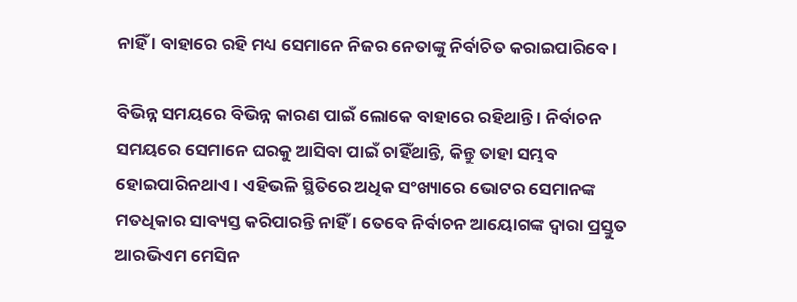ନାହିଁ । ବାହାରେ ରହି ମଧ୍ୟ ସେମାନେ ନିଜର ନେତାଙ୍କୁ ନିର୍ବାଚିତ କରାଇପାରିବେ ।

ବିଭିନ୍ନ ସମୟରେ ବିଭିନ୍ନ କାରଣ ପାଇଁ ଲୋକେ ବାହାରେ ରହିଥାନ୍ତି । ନିର୍ବାଚନ ସମୟରେ ସେମାନେ ଘରକୁ ଆସିବା ପାଇଁ ଚାହିଁଥାନ୍ତି, କିନ୍ତୁ ତାହା ସମ୍ଭବ ହୋଇପାରିନଥାଏ । ଏହିଭଳି ସ୍ଥିତିରେ ଅଧିକ ସଂଖ୍ୟାରେ ଭୋଟର ସେମାନଙ୍କ ମତଧିକାର ସାବ୍ୟସ୍ତ କରିପାରନ୍ତି ନାହିଁ । ତେବେ ନିର୍ବାଚନ ଆୟୋଗଙ୍କ ଦ୍ୱାରା ପ୍ରସ୍ତୁତ ଆରଭିଏମ ମେସିନ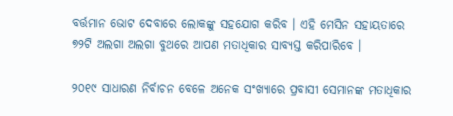ବର୍ତ୍ତମାନ ଭୋଟ ଦେବାରେ ଲୋକଙ୍କୁ ସହଯୋଗ କରିବ । ଏହି ମେସିନ ସହାୟତାରେ ୭୨ଟି ଅଲଗା ଅଲଗା ବୁଥରେ ଆପଣ ମତାଧିକାର ସାବ୍ୟସ୍ତ କରିପାରିବେ ।

୨୦୧୯ ସାଧାରଣ ନିର୍ବାଚନ ବେଳେ ଅନେକ ସଂଖ୍ୟାରେ ପ୍ରବାସୀ ସେମାନଙ୍କ ମତାଧିକାର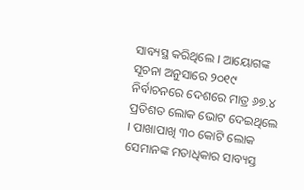ସାବ୍ୟସ୍ଥ କରିଥିଲେ । ଆୟୋଗଙ୍କ ସୂଚନା ଅନୁସାରେ ୨୦୧୯ ନିର୍ବାଚନରେ ଦେଶରେ ମାତ୍ର ୬୭.୪ ପ୍ରତିଶତ ଲୋକ ଭୋଟ ଦେଇଥିଲେ । ପାଖାପାଖି ୩୦ କୋଟି ଲୋକ ସେମାନଙ୍କ ମତାଧିକାର ସାବ୍ୟସ୍ତ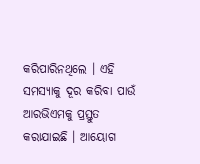କରିପାରିନଥିଲେ । ଏହି ସମସ୍ୟାକୁ ଦୂର କରିବା ପାଉଁ ଆରଭିଏମକୁ ପ୍ରସ୍ତୁତ କରାଯାଇଛି । ଆୟୋଗ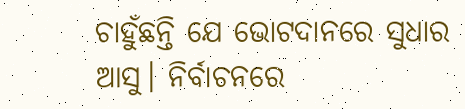ଚାହୁଁଛନ୍ତି ଯେ ଭୋଟଦାନରେ ସୁଧାର ଆସୁ। ନିର୍ବାଚନରେ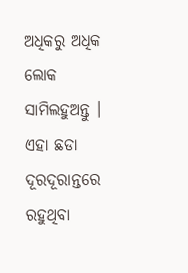ଅଧିକରୁ ଅଧିକ ଲୋକ ସାମିଲହୁଅନ୍ତୁ । ଏହା ଛଡା ଦୂରଦୂରାନ୍ତରେ ରହୁଥିବା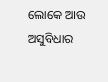ଲୋକେ ଆଉ ଅସୁବିଧାର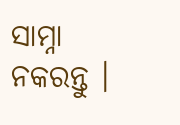ସାମ୍ନା ନକରନ୍ତୁ ।